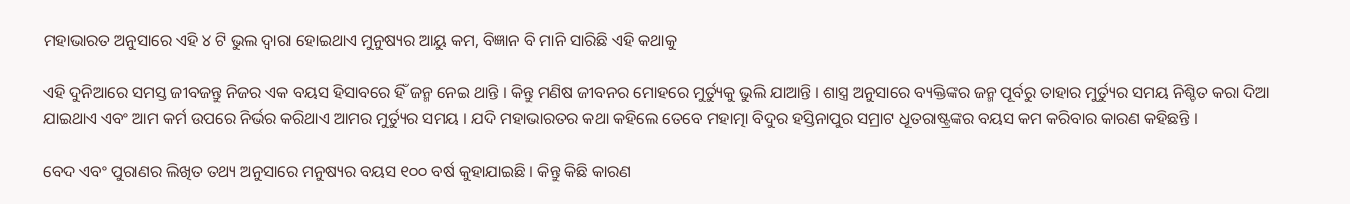ମହାଭାରତ ଅନୁସାରେ ଏହି ୪ ଟି ଭୁଲ ଦ୍ଵାରା ହୋଇଥାଏ ମୁନୁଷ୍ୟର ଆୟୁ କମ, ବିଜ୍ଞାନ ବି ମାନି ସାରିଛି ଏହି କଥାକୁ

ଏହି ଦୁନିଆରେ ସମସ୍ତ ଜୀବଜନ୍ତୁ ନିଜର ଏକ ବୟସ ହିସାବରେ ହିଁ ଜନ୍ମ ନେଇ ଥାନ୍ତି । କିନ୍ତୁ ମଣିଷ ଜୀବନର ମୋହରେ ମୁର୍ତ୍ୟୁକୁ ଭୁଲି ଯାଆନ୍ତି । ଶାସ୍ତ୍ର ଅନୁସାରେ ବ୍ୟକ୍ତିଙ୍କର ଜନ୍ମ ପୂର୍ବରୁ ତାହାର ମୁର୍ତ୍ୟୁର ସମୟ ନିଶ୍ଚିତ କରା ଦିଆ ଯାଇଥାଏ ଏବଂ ଆମ କର୍ମ ଉପରେ ନିର୍ଭର କରିଥାଏ ଆମର ମୁର୍ତ୍ୟୁର ସମୟ । ଯଦି ମହାଭାରତର କଥା କହିଲେ ତେବେ ମହାତ୍ମା ବିଦୁର ହସ୍ତିନାପୁର ସମ୍ରାଟ ଧୂତରାଷ୍ଟ୍ରଙ୍କର ବୟସ କମ କରିବାର କାରଣ କହିଛନ୍ତି ।

ବେଦ ଏବଂ ପୁରାଣର ଲିଖିତ ତଥ୍ୟ ଅନୁସାରେ ମନୁଷ୍ୟର ବୟସ ୧୦୦ ବର୍ଷ କୁହାଯାଇଛି । କିନ୍ତୁ କିଛି କାରଣ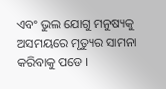ଏବଂ ଭୁଲ ଯୋଗୁ ମନୁଷ୍ୟକୁ ଅସମୟରେ ମୃତ୍ୟୁର ସାମନା କରିବାକୁ ପଡେ ।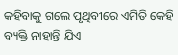କହିବାକୁ ଗଲେ ପୃଥିବୀରେ ଏମିତି କେହି ବ୍ୟକ୍ତି ନାହାନ୍ତି ଯିଏ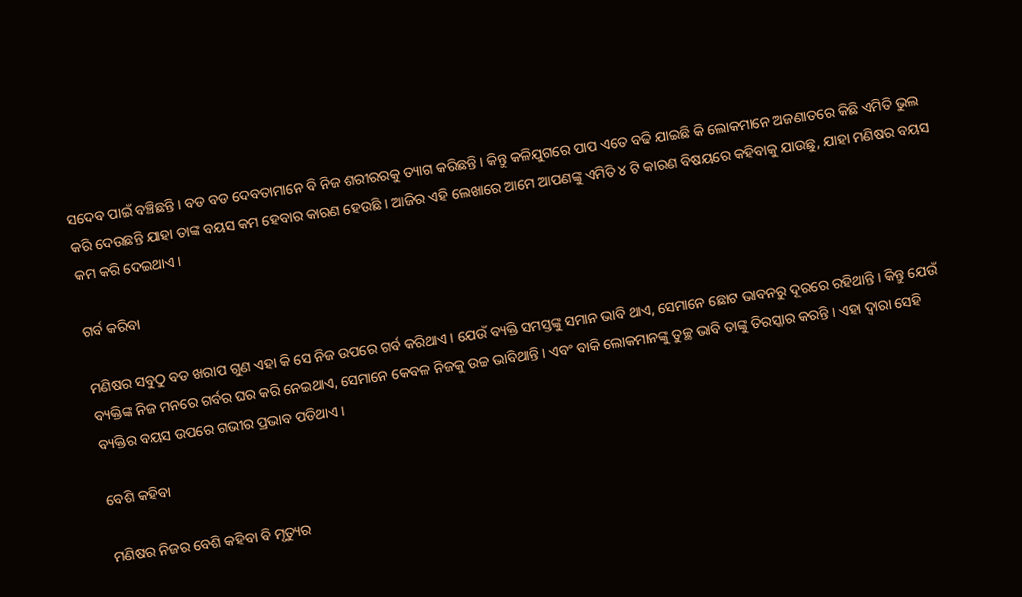ସଦେବ ପାଇଁ ବଞ୍ଚିଛନ୍ତି । ବଡ ବଡ ଦେବତାମାନେ ବି ନିଜ ଶରୀରରକୁ ତ୍ୟାଗ କରିଛନ୍ତି । କିନ୍ତୁ କଳିଯୁଗରେ ପାପ ଏତେ ବଢି ଯାଇଛି କି ଲୋକମାନେ ଅଜଣାତରେ କିଛି ଏମିତି ଭୁଲ କରି ଦେଉଛନ୍ତି ଯାହା ତାଙ୍କ ବୟସ କମ ହେବାର କାରଣ ହେଉଛି । ଆଜିର ଏହି ଲେଖାରେ ଆମେ ଆପଣଙ୍କୁ ଏମିତି ୪ ଟି କାରଣ ବିଷୟରେ କହିବାକୁ ଯାଉଛୁ, ଯାହା ମଣିଷର ବୟସ କମ କରି ଦେଇଥାଏ ।

ଗର୍ବ କରିବା

ମଣିଷର ସବୁଠୁ ବଡ ଖରାପ ଗୁଣ ଏହା କି ସେ ନିଜ ଉପରେ ଗର୍ବ କରିଥାଏ । ଯେଉଁ ବ୍ୟକ୍ତି ସମସ୍ତଙ୍କୁ ସମାନ ଭାବି ଥାଏ, ସେମାନେ ଛୋଟ ଭାବନରୁ ଦୂରରେ ରହିଥାନ୍ତି । କିନ୍ତୁ ଯେଉଁ ବ୍ୟକ୍ତିଙ୍କ ନିଜ ମନରେ ଗର୍ବର ଘର କରି ନେଇଥାଏ, ସେମାନେ କେବଳ ନିଜକୁ ଉଚ୍ଚ ଭାବିଥାନ୍ତି । ଏବଂ ବାକି ଲୋକମାନଙ୍କୁ ତୁଚ୍ଛ ଭାବି ତାଙ୍କୁ ତିରସ୍କାର କରନ୍ତି । ଏହା ଦ୍ଵାରା ସେହି ବ୍ୟକ୍ତିର ବୟସ ଉପରେ ଗଭୀର ପ୍ରଭାବ ପଡିଥାଏ ।

ବେଶି କହିବା

ମଣିଷର ନିଜର ବେଶି କହିବା ବି ମୃତ୍ୟୁର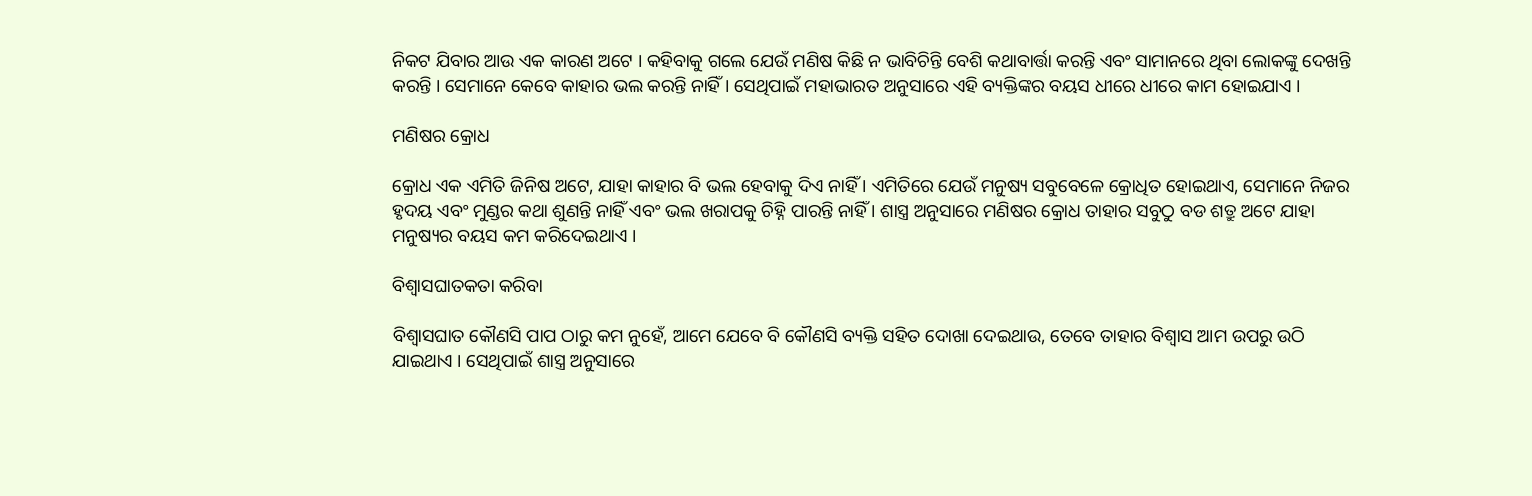ନିକଟ ଯିବାର ଆଉ ଏକ କାରଣ ଅଟେ । କହିବାକୁ ଗଲେ ଯେଉଁ ମଣିଷ କିଛି ନ ଭାବିଚିନ୍ତି ବେଶି କଥାବାର୍ତ୍ତା କରନ୍ତି ଏବଂ ସାମାନରେ ଥିବା ଲୋକଙ୍କୁ ଦେଖନ୍ତି କରନ୍ତି । ସେମାନେ କେବେ କାହାର ଭଲ କରନ୍ତି ନାହିଁ । ସେଥିପାଇଁ ମହାଭାରତ ଅନୁସାରେ ଏହି ବ୍ୟକ୍ତିଙ୍କର ବୟସ ଧୀରେ ଧୀରେ କାମ ହୋଇଯାଏ ।

ମଣିଷର କ୍ରୋଧ

କ୍ରୋଧ ଏକ ଏମିତି ଜିନିଷ ଅଟେ, ଯାହା କାହାର ବି ଭଲ ହେବାକୁ ଦିଏ ନାହିଁ । ଏମିତିରେ ଯେଉଁ ମନୁଷ୍ୟ ସବୁବେଳେ କ୍ରୋଧିତ ହୋଇଥାଏ, ସେମାନେ ନିଜର ହୃଦୟ ଏବଂ ମୁଣ୍ଡର କଥା ଶୁଣନ୍ତି ନାହିଁ ଏବଂ ଭଲ ଖରାପକୁ ଚିହ୍ନି ପାରନ୍ତି ନାହିଁ । ଶାସ୍ତ୍ର ଅନୁସାରେ ମଣିଷର କ୍ରୋଧ ତାହାର ସବୁଠୁ ବଡ ଶତ୍ରୁ ଅଟେ ଯାହା ମନୁଷ୍ୟର ବୟସ କମ କରିଦେଇଥାଏ ।

ବିଶ୍ଵାସଘାତକତା କରିବା

ବିଶ୍ଵାସଘାତ କୌଣସି ପାପ ଠାରୁ କମ ନୁହେଁ, ଆମେ ଯେବେ ବି କୌଣସି ବ୍ୟକ୍ତି ସହିତ ଦୋଖା ଦେଇଥାଉ, ତେବେ ତାହାର ବିଶ୍ଵାସ ଆମ ଉପରୁ ଉଠି ଯାଇଥାଏ । ସେଥିପାଇଁ ଶାସ୍ତ୍ର ଅନୁସାରେ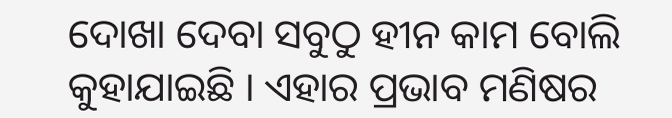ଦୋଖା ଦେବା ସବୁଠୁ ହୀନ କାମ ବୋଲି କୁହାଯାଇଛି । ଏହାର ପ୍ରଭାବ ମଣିଷର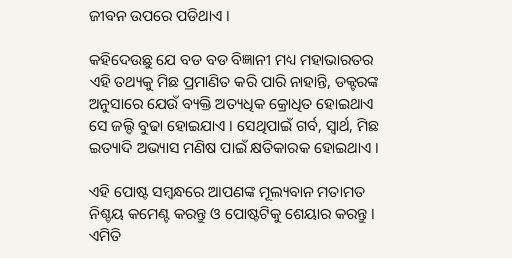ଜୀବନ ଉପରେ ପଡିଥାଏ ।

କହିଦେଉଛୁ ଯେ ବଡ ବଡ ବିଜ୍ଞାନୀ ମଧ୍ୟ ମହାଭାରତର ଏହି ତଥ୍ୟକୁ ମିଛ ପ୍ରମାଣିତ କରି ପାରି ନାହାନ୍ତି, ଡକ୍ଟରଙ୍କ ଅନୁସାରେ ଯେଉଁ ବ୍ୟକ୍ତି ଅତ୍ୟଧିକ କ୍ରୋଧିତ ହୋଇଥାଏ ସେ ଜଲ୍ଦି ବୁଢା ହୋଇଯାଏ । ସେଥିପାଇଁ ଗର୍ବ, ସ୍ଵାର୍ଥ, ମିଛ ଇତ୍ୟାଦି ଅଭ୍ୟାସ ମଣିଷ ପାଇଁ କ୍ଷତିକାରକ ହୋଇଥାଏ ।

ଏହି ପୋଷ୍ଟ ସମ୍ବନ୍ଧରେ ଆପଣଙ୍କ ମୂଲ୍ୟବାନ ମତାମତ ନିଶ୍ଚୟ କମେଣ୍ଟ କରନ୍ତୁ ଓ ପୋଷ୍ଟଟିକୁ ଶେୟାର କରନ୍ତୁ । ଏମିତି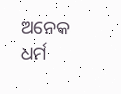ଅନେକ ଧର୍ମ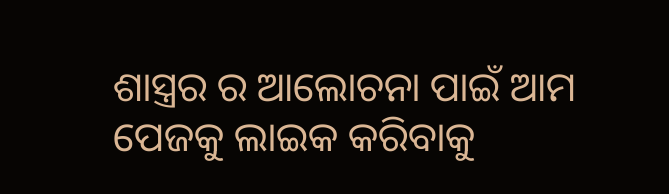ଶାସ୍ତ୍ରର ର ଆଲୋଚନା ପାଇଁ ଆମ ପେଜକୁ ଲାଇକ କରିବାକୁ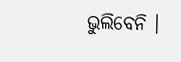ଭୁଲିବେନି ।